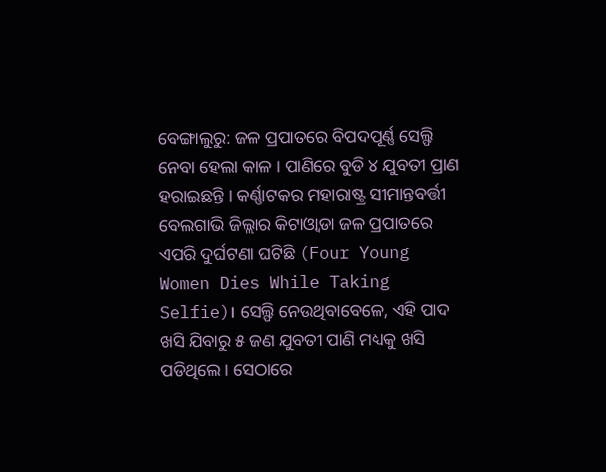ବେଙ୍ଗାଲୁରୁ: ଜଳ ପ୍ରପାତରେ ବିପଦପୂର୍ଣ୍ଣ ସେଲ୍ଫି ନେବା ହେଲା କାଳ । ପାଣିରେ ବୁଡି ୪ ଯୁବତୀ ପ୍ରାଣ ହରାଇଛନ୍ତି । କର୍ଣ୍ଣାଟକର ମହାରାଷ୍ଟ୍ର ସୀମାନ୍ତବର୍ତ୍ତୀ ବେଲଗାଭି ଜିଲ୍ଲାର କିଟାଓ୍ବାଡା ଜଳ ପ୍ରପାତରେ ଏପରି ଦୁର୍ଘଟଣା ଘଟିଛି (Four Young Women Dies While Taking Selfie)। ସେଲ୍ଫି ନେଉଥିବାବେଳେ, ଏହି ପାଦ ଖସି ଯିବାରୁ ୫ ଜଣ ଯୁବତୀ ପାଣି ମଧ୍ୟକୁ ଖସି ପଡିଥିଲେ । ସେଠାରେ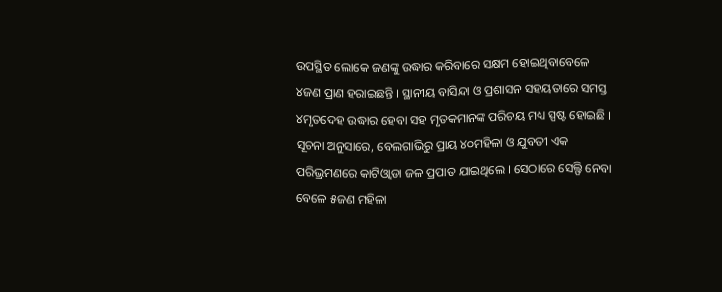ଉପସ୍ଥିତ ଲୋକେ ଜଣଙ୍କୁ ଉଦ୍ଧାର କରିବାରେ ସକ୍ଷମ ହୋଇଥିବାବେଳେ ୪ଜଣ ପ୍ରାଣ ହରାଇଛନ୍ତି । ସ୍ଥାନୀୟ ବାସିନ୍ଦା ଓ ପ୍ରଶାସନ ସହୟତାରେ ସମସ୍ତ ୪ମୃତଦେହ ଉଦ୍ଧାର ହେବା ସହ ମୃତକମାନଙ୍କ ପରିଚୟ ମଧ୍ୟ ସ୍ପଷ୍ଟ ହୋଇଛି ।
ସୂଚନା ଅନୁସାରେ, ବେଲଗାଭିରୁ ପ୍ରାୟ ୪୦ମହିଳା ଓ ଯୁବତୀ ଏକ ପରିଭ୍ରମଣରେ କାଟିଓ୍ବାଡା ଜଳ ପ୍ରପାତ ଯାଇଥିଲେ । ସେଠାରେ ସେଲ୍ଫି ନେବା ବେଳେ ୫ଜଣ ମହିଳା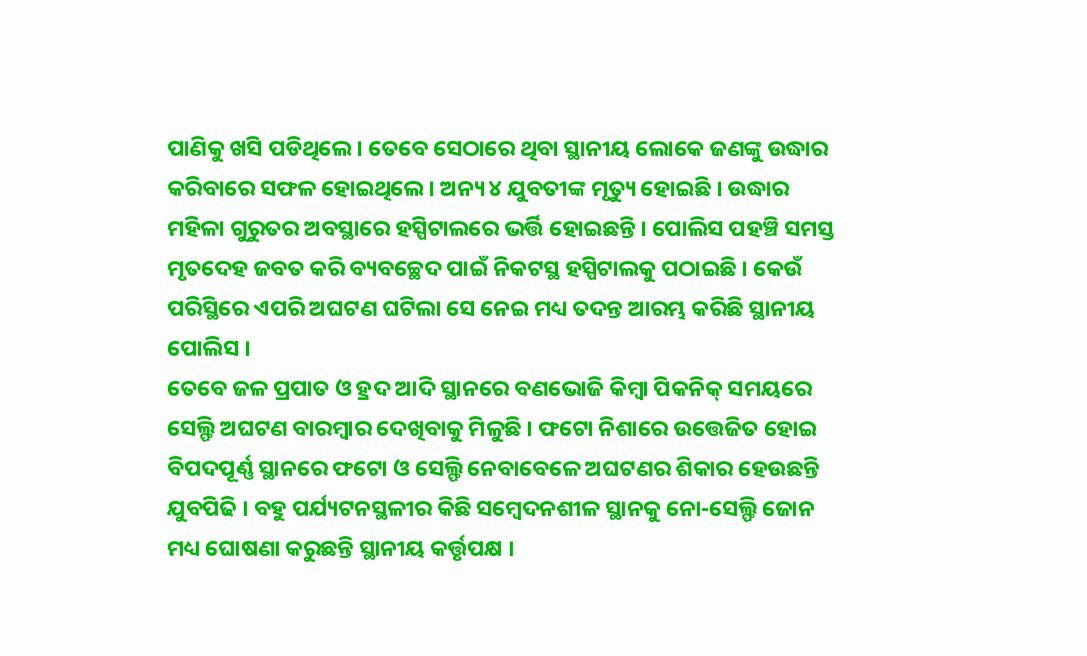ପାଣିକୁ ଖସି ପଡିଥିଲେ । ତେବେ ସେଠାରେ ଥିବା ସ୍ଥାନୀୟ ଲୋକେ ଜଣଙ୍କୁ ଉଦ୍ଧାର କରିବାରେ ସଫଳ ହୋଇଥିଲେ । ଅନ୍ୟ ୪ ଯୁବତୀଙ୍କ ମୃତ୍ୟୁ ହୋଇଛି । ଉଦ୍ଧାର ମହିଳା ଗୁରୁତର ଅବସ୍ଥାରେ ହସ୍ପିଟାଲରେ ଭର୍ତ୍ତି ହୋଇଛନ୍ତି । ପୋଲିସ ପହଞ୍ଚି ସମସ୍ତ ମୃତଦେହ ଜବତ କରି ବ୍ୟବଚ୍ଛେଦ ପାଇଁ ନିକଟସ୍ଥ ହସ୍ପିଟାଲକୁ ପଠାଇଛି । କେଉଁ ପରିସ୍ଥିରେ ଏପରି ଅଘଟଣ ଘଟିଲା ସେ ନେଇ ମଧ୍ୟ ତଦନ୍ତ ଆରମ୍ଭ କରିଛି ସ୍ଥାନୀୟ ପୋଲିସ ।
ତେବେ ଜଳ ପ୍ରପାତ ଓ ହ୍ରଦ ଆଦି ସ୍ଥାନରେ ବଣଭୋଜି କିମ୍ବା ପିକନିକ୍ ସମୟରେ ସେଲ୍ଫି ଅଘଟଣ ବାରମ୍ବାର ଦେଖିବାକୁ ମିଳୁଛି । ଫଟୋ ନିଶାରେ ଉତ୍ତେଜିତ ହୋଇ ବିପଦପୂର୍ଣ୍ଣ ସ୍ଥାନରେ ଫଟୋ ଓ ସେଲ୍ଫି ନେବାବେଳେ ଅଘଟଣର ଶିକାର ହେଉଛନ୍ତି ଯୁବପିଢି । ବହୁ ପର୍ଯ୍ୟଟନସ୍ଥଳୀର କିଛି ସମ୍ବେଦନଶୀଳ ସ୍ଥାନକୁ ନୋ-ସେଲ୍ଫି ଜୋନ ମଧ୍ୟ ଘୋଷଣା କରୁଛନ୍ତି ସ୍ଥାନୀୟ କର୍ତ୍ତୃପକ୍ଷ ।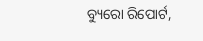ବ୍ୟୁରୋ ରିପୋର୍ଟ,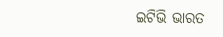ଇଟିଭି ଭାରତ